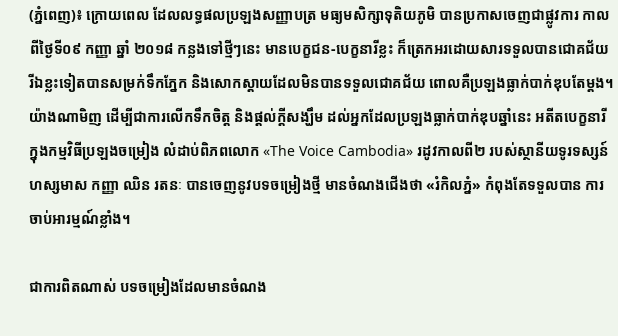(ភ្នំពេញ)៖ ក្រោយពេល ដែលលទ្ធផលប្រឡងសញ្ញាបត្រ មធ្យមសិក្សាទុតិយភូមិ បានប្រកាសចេញជាផ្លូវការ កាលពីថ្ងៃទី០៩ កញ្ញា ឆ្នាំ ២០១៨ កន្លងទៅថ្មីៗនេះ មានបេក្ខជន-បេក្ខនារីខ្លះ ក៏ត្រេកអរដោយសារទទួលបានជោគជ័យ រីឯខ្លះទៀតបានសម្រក់ទឹកភ្នែក និងសោកស្តាយដែលមិនបានទទួលជោគជ័យ ពោលគឺប្រឡងធ្លាក់បាក់ឌុបតែម្ដង។ យ៉ាងណាមិញ ដើម្បីជាការលើកទឹកចិត្ត និងផ្ដល់ក្ដីសង្ឃឹម ដល់អ្នកដែលប្រឡងធ្លាក់បាក់ឌុបឆ្នាំនេះ អតីតបេក្ខនារី ក្នុងកម្មវិធីប្រឡងចម្រៀង លំដាប់ពិភពលោក «The Voice Cambodia» រដូវកាលពី២ របស់ស្ថានីយទូរទស្សន៍ ហស្សមាស កញ្ញា ឈិន រតនៈ បានចេញនូវបទចម្រៀងថ្មី មានចំណងជើងថា «រំកិលភ្នំ» កំពុងតែទទួលបាន ការចាប់អារម្មណ៍ខ្លាំង។

ជាការពិតណាស់ បទចម្រៀងដែលមានចំណង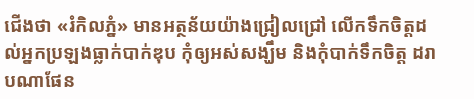ជើងថា «រំកិលភ្នំ» មានអត្ថន័យយ៉ាងជ្រៀលជ្រៅ លើកទឹកចិត្តដល់អ្នកប្រឡងធ្លាក់បាក់ឌុប កុំឲ្យអស់សង្ឃឹម និងកុំបាក់ទឹកចិត្ត ដរាបណាផែន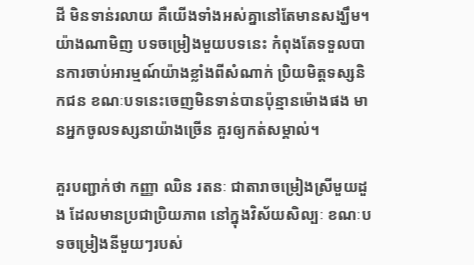ដី មិនទាន់រលាយ គឺយើងទាំងអស់គ្នានៅតែមានសង្ឃឹម។ យ៉ាងណាមិញ បទចម្រៀងមួយបទនេះ កំពុងតែទទួលបានការចាប់អារម្មណ៍យ៉ាងខ្លាំងពីសំណាក់ ប្រិយមិត្តទស្សនិកជន ខណៈបទនេះចេញមិនទាន់បានប៉ុន្មានម៉ោងផង មានអ្នកចូលទស្សនាយ៉ាងច្រើន គួរឲ្យកត់សម្គាល់។

គួរបញ្ជាក់ថា កញ្ញា ឈិន រតនៈ ជាតារាចម្រៀងស្រីមួយដួង ដែលមានប្រជាប្រិយភាព នៅក្នុងវិស័យសិល្បៈ ខណៈបទចម្រៀងនីមួយៗរបស់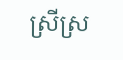ស្រីស្រ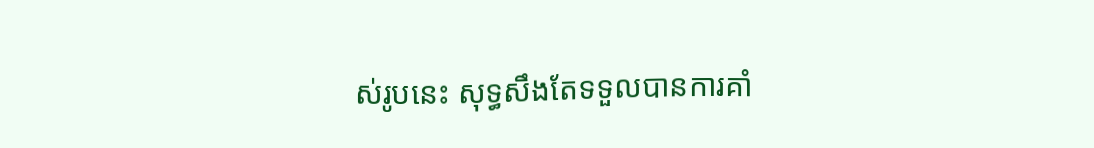ស់រូបនេះ សុទ្ធសឹងតែទទួលបានការគាំ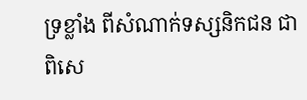ទ្រខ្លាំង ពីសំណាក់ទស្សនិកជន ជាពិសេ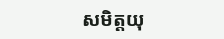សមិត្តយុ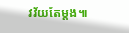វវ័យតែម្ដង៕